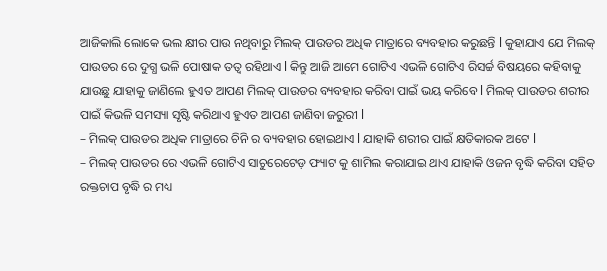ଆଜିକାଲି ଲୋକେ ଭଲ କ୍ଷୀର ପାଉ ନଥିବାରୁ ମିଲକ୍ ପାଉଡର ଅଧିକ ମାତ୍ରାରେ ବ୍ୟବହାର କରୁଛନ୍ତି l କୁହାଯାଏ ଯେ ମିଲକ୍ ପାଉଡର ରେ ଦୁଗ୍ଧ ଭଳି ପୋଷାକ ତତ୍ୱ ରହିଥାଏ l କିନ୍ତୁ ଆଜି ଆମେ ଗୋଟିଏ ଏଭଳି ଗୋଟିଏ ରିସର୍ଚ୍ଚ ବିଷୟରେ କହିବାକୁ ଯାଉଛୁ ଯାହାକୁ ଜାଣିଲେ ହୁଏତ ଆପଣ ମିଲକ୍ ପାଉଡର ବ୍ୟବହାର କରିବା ପାଇଁ ଭୟ କରିବେ l ମିଲକ୍ ପାଉଡର ଶରୀର ପାଇଁ କିଭଳି ସମସ୍ୟା ସୃଷ୍ଟି କରିଥାଏ ହୁଏତ ଆପଣ ଜାଣିବା ଜରୁରୀ l
– ମିଲକ୍ ପାଉଡର ଅଧିକ ମାତ୍ରାରେ ଚିନି ର ବ୍ୟବହାର ହୋଇଥାଏ l ଯାହାକି ଶରୀର ପାଇଁ କ୍ଷତିକାରକ ଅଟେ l
– ମିଲକ୍ ପାଉଡର ରେ ଏଭଳି ଗୋଟିଏ ସାଚୁରେଟେଡ଼ ଫ୍ୟାଟ କୁ ଶାମିଲ କରାଯାଇ ଥାଏ ଯାହାକି ଓଜନ ବୃଦ୍ଧି କରିବା ସହିତ ରକ୍ତଚାପ ବୃଦ୍ଧି ର ମଧ୍ୟ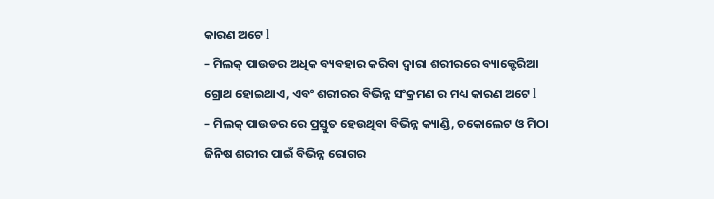କାରଣ ଅଟେ l
– ମିଲକ୍ ପାଉଡର ଅଧିକ ବ୍ୟବହାର କରିବା ଦ୍ୱାରା ଶରୀରରେ ବ୍ୟାକ୍ଟେରିଆ ଗ୍ରୋଥ ହୋଇଥାଏ, ଏବଂ ଶରୀରର ବିଭିନ୍ନ ସଂକ୍ରମଣ ର ମଧ୍ୟ କାରଣ ଅଟେ l
– ମିଲକ୍ ପାଉଡର ରେ ପ୍ରସ୍ତୁତ ହେଉଥିବା ବିଭିନ୍ନ କ୍ୟାଣ୍ଡି, ଚକୋଲେଟ ଓ ମିଠା ଜିନିଷ ଶରୀର ପାଇଁ ବିଭିନ୍ନ ରୋଗର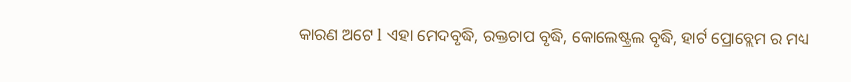କାରଣ ଅଟେ l ଏହା ମେଦବୃଦ୍ଧି, ରକ୍ତଚାପ ବୃଦ୍ଧି, କୋଲେଷ୍ଟ୍ରଲ ବୃଦ୍ଧି, ହାର୍ଟ ପ୍ରୋବ୍ଲେମ ର ମଧ୍ୟ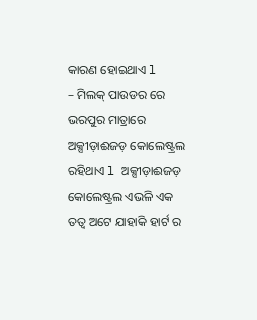କାରଣ ହୋଇଥାଏ l
– ମିଲକ୍ ପାଉଡର ରେ ଭରପୁର ମାତ୍ରାରେ ଅକ୍ସୀଡ଼ାଈଜଡ଼ କୋଲେଷ୍ଟ୍ରଲ ରହିଥାଏ l ଅକ୍ସୀଡ଼ାଈଜଡ଼ କୋଲେଷ୍ଟ୍ରଲ ଏଭଳି ଏକ ତତ୍ୱ ଅଟେ ଯାହାକି ହାର୍ଟ ର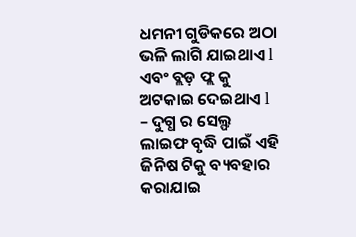ଧମନୀ ଗୁଡିକରେ ଅଠା ଭଳି ଲାଗି ଯାଇଥାଏ l ଏବଂ ବ୍ଲଡ଼ ଫ୍ଲ କୁ ଅଟକାଇ ଦେଇଥାଏ l
– ଦୁଗ୍ଧ ର ସେଲ୍ଫ ଲାଇଫ ବୃଦ୍ଧି ପାଇଁ ଏହି ଜିନିଷ ଟିକୁ ବ୍ୟବହାର କରାଯାଇ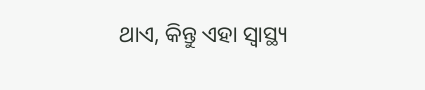ଥାଏ, କିନ୍ତୁ ଏହା ସ୍ୱାସ୍ଥ୍ୟ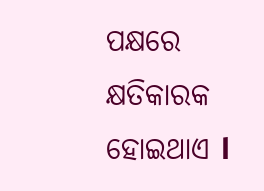ପକ୍ଷରେ କ୍ଷତିକାରକ ହୋଇଥାଏ l